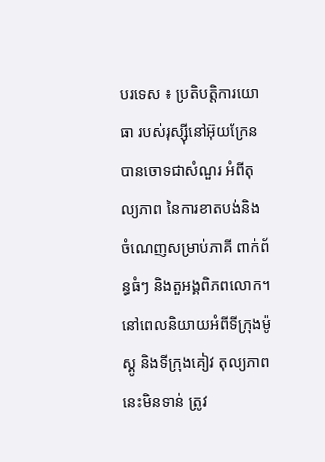បរទេស ៖ ប្រតិបត្តិការយោធា របស់រុស្ស៊ីនៅអ៊ុយក្រែន បានចោទជាសំណួរ អំពីតុល្យភាព នៃការខាតបង់និង ចំណេញសម្រាប់ភាគី ពាក់ព័ន្ធធំៗ និងតួអង្គពិភពលោក។ នៅពេលនិយាយអំពីទីក្រុងម៉ូស្គូ និងទីក្រុងគៀវ តុល្យភាពនេះមិនទាន់ ត្រូវ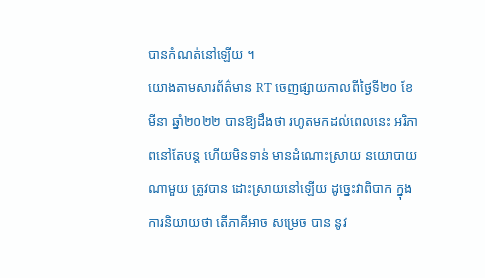បានកំណត់នៅឡើយ ។
យោងតាមសារព័ត៌មាន RT ចេញផ្សាយកាលពីថ្ងៃទី២០ ខែ មីនា ឆ្នាំ២០២២ បានឱ្យដឹងថា រហូតមកដល់ពេលនេះ អរិភាពនៅតែបន្ត ហើយមិនទាន់ មានដំណោះស្រាយ នយោបាយណាមួយ ត្រូវបាន ដោះស្រាយនៅឡើយ ដូច្នេះវាពិបាក ក្នុងការនិយាយថា តើភាគីអាច សម្រេច បាន នូវ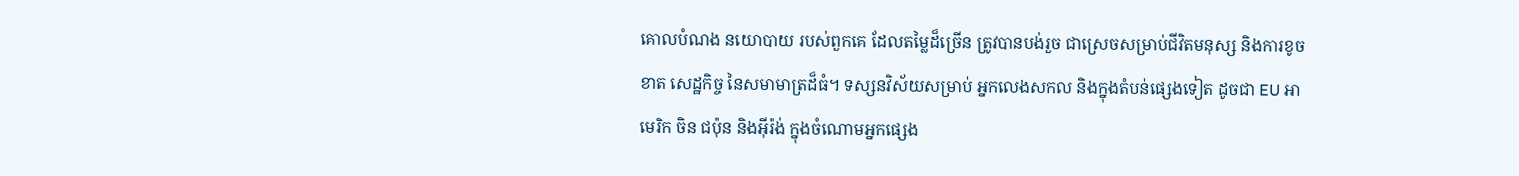គោលបំណង នយោបាយ របស់ពួកគេ ដែលតម្លៃដ៏ច្រើន ត្រូវបានបង់រួច ជាស្រេចសម្រាប់ជីវិតមនុស្ស និងការខូចខាត សេដ្ឋកិច្ច នៃសមាមាត្រដ៏ធំ។ ទស្សនវិស័យសម្រាប់ អ្នកលេងសកល និងក្នុងតំបន់ផ្សេងទៀត ដូចជា EU អាមេរិក ចិន ជប៉ុន និងអ៊ីរ៉ង់ ក្នុងចំណោមអ្នកផ្សេង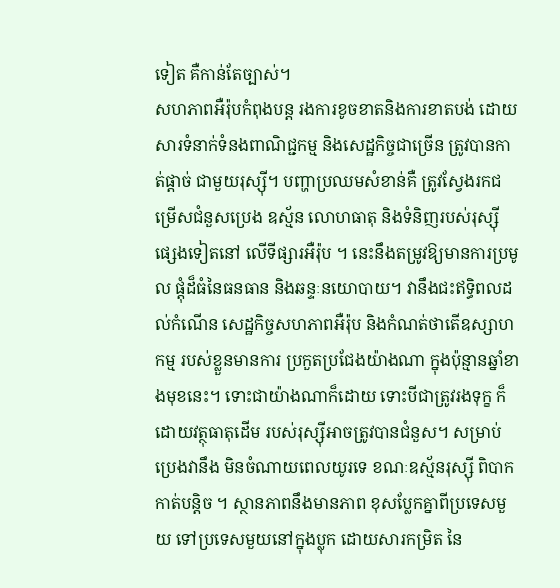ទៀត គឺកាន់តែច្បាស់។
សហភាពអឺរ៉ុបកំពុងបន្ត រងការខូចខាតនិងការខាតបង់ ដោយសារទំនាក់ទំនងពាណិជ្ជកម្ម និងសេដ្ឋកិច្ចជាច្រើន ត្រូវបានកាត់ផ្តាច់ ជាមួយរុស្ស៊ី។ បញ្ហាប្រឈមសំខាន់គឺ ត្រូវស្វែងរកជម្រើសជំនួសប្រេង ឧស្ម័ន លោហធាតុ និងទំនិញរបស់រុស្ស៊ីផ្សេងទៀតនៅ លើទីផ្សារអឺរ៉ុប ។ នេះនឹងតម្រូវឱ្យមានការប្រមូល ផ្តុំដ៏ធំនៃធនធាន និងឆន្ទៈនយោបាយ។ វានឹងជះឥទ្ធិពលដល់កំណើន សេដ្ឋកិច្ចសហភាពអឺរ៉ុប និងកំណត់ថាតើឧស្សាហកម្ម របស់ខ្លួនមានការ ប្រកួតប្រជែងយ៉ាងណា ក្នុងប៉ុន្មានឆ្នាំខាងមុខនេះ។ ទោះជាយ៉ាងណាក៏ដោយ ទោះបីជាត្រូវរងទុក្ខ ក៏ដោយវត្ថុធាតុដើម របស់រុស្ស៊ីអាចត្រូវបានជំនួស។ សម្រាប់ប្រេងវានឹង មិនចំណាយពេលយូរទេ ខណៈឧស្ម័នរុស្ស៊ី ពិបាក កាត់បន្តិច ។ ស្ថានភាពនឹងមានភាព ខុសប្លែកគ្នាពីប្រទេសមួយ ទៅប្រទេសមួយនៅក្នុងប្លុក ដោយសារកម្រិត នៃ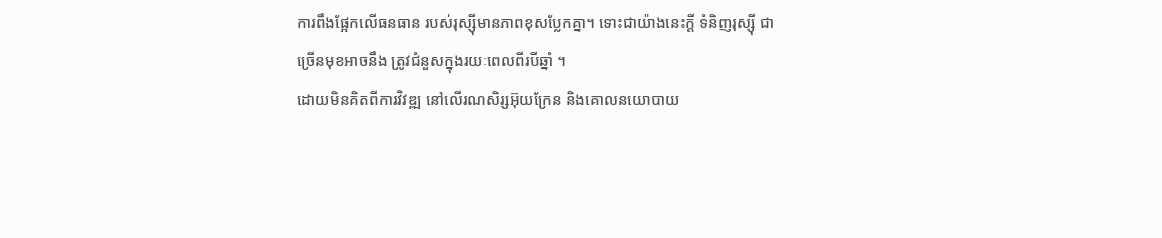ការពឹងផ្អែកលើធនធាន របស់រុស្ស៊ីមានភាពខុសប្លែកគ្នា។ ទោះជាយ៉ាងនេះក្តី ទំនិញរុស្ស៊ី ជាច្រើនមុខអាចនឹង ត្រូវជំនួសក្នុងរយៈពេលពីរបីឆ្នាំ ។
ដោយមិនគិតពីការវិវឌ្ឍ នៅលើរណសិរ្សអ៊ុយក្រែន និងគោលនយោបាយ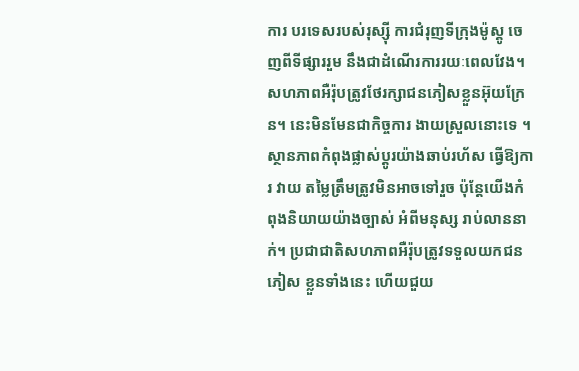ការ បរទេសរបស់រុស្ស៊ី ការជំរុញទីក្រុងម៉ូស្គូ ចេញពីទីផ្សាររួម នឹងជាដំណើរការរយៈពេលវែង។ សហភាពអឺរ៉ុបត្រូវថែរក្សាជនភៀសខ្លួនអ៊ុយក្រែន។ នេះមិនមែនជាកិច្ចការ ងាយស្រួលនោះទេ ។ ស្ថានភាពកំពុងផ្លាស់ប្តូរយ៉ាងឆាប់រហ័ស ធ្វើឱ្យការ វាយ តម្លៃត្រឹមត្រូវមិនអាចទៅរួច ប៉ុន្តែយើងកំពុងនិយាយយ៉ាងច្បាស់ អំពីមនុស្ស រាប់លាននាក់។ ប្រជាជាតិសហភាពអឺរ៉ុបត្រូវទទួលយកជនភៀស ខ្លួនទាំងនេះ ហើយជួយ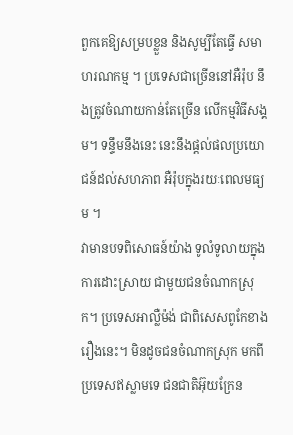ពួកគេឱ្យសម្របខ្លួន និងសូម្បីតែធ្វើ សមាហរណកម្ម ។ ប្រទេសជាច្រើននៅអឺរ៉ុប នឹងត្រូវចំណាយកាន់តែច្រើន លើកម្មវិធីសង្គម។ ទន្ទឹមនឹងនេះ នេះនឹងផ្តល់ផលប្រយោជន៍ដល់សហភាព អឺរ៉ុបក្នុងរយៈពេលមធ្យម ។
វាមានបទពិសោធន៍យ៉ាង ទូលំទូលាយក្នុងការដោះស្រាយ ជាមួយជនចំណាកស្រុក។ ប្រទេសអាល្លឺម៉ង់ ជាពិសេសពូកែខាងរឿងនេះ។ មិនដូចជនចំណាកស្រុក មកពីប្រទេសឥស្លាមទេ ជនជាតិអ៊ុយក្រែន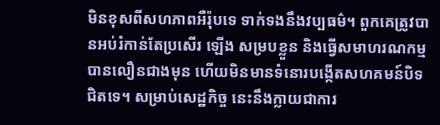មិនខុសពីសហភាពអឺរ៉ុបទេ ទាក់ទងនឹងវប្បធម៌។ ពួកគេត្រូវបានអប់រំកាន់តែប្រសើរ ឡើង សម្របខ្លួន និងធ្វើសមាហរណកម្មបានលឿនជាងមុន ហើយមិនមានទំនោរបង្កើតសហគមន៍បិទជិតទេ។ សម្រាប់សេដ្ឋកិច្ច នេះនឹងក្លាយជាការ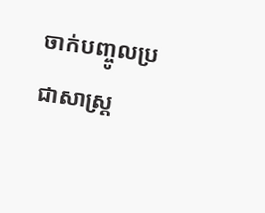ចាក់បញ្ចូលប្រជាសាស្រ្ត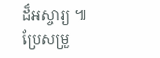ដ៏អស្ចារ្យ ៕
ប្រែសម្រួ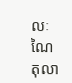លៈ ណៃ តុលា